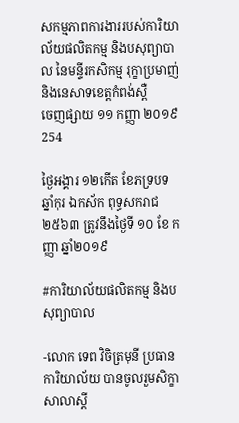សកម្មភាពការងាររបស់ការិយាល័យផលិតកម្ម និងបសុព្យាបាល នៃមន្ទីរកសិកម្ម រុក្ខាប្រមាញ់ និងនេសាទខេត្តកំពង់ស្ពឺ
ចេញផ្សាយ ១១ កញ្ញា ២០១៩
254

ថ្ងៃអង្គារ ១២កើត ខែភទ្របទ ឆ្នាំកុរ ឯកស័ក ពុទ្ធសករាជ ២៥៦៣ ត្រូវនឹងថ្ងៃទី ១០ ខែ កញ្ញា ឆ្នាំ២០១៩

#ការិយាល័យផលិតកម្ម និងបសុព្យាបាល

-លោក ទេព វិចិត្រមុនី ប្រធានការិយាល័យ បានចូលរួមសិក្ខាសាលាស្តី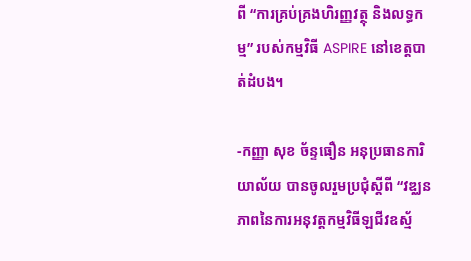ពី “ការគ្រប់គ្រងហិរញ្ញវត្ថុ និងលទ្ធកម្ម” របស់កម្មវិធី ASPIRE នៅខេត្តបាត់ដំបង។

-កញ្ញា សុខ ច័ន្ទធឿន អនុប្រធានការិយាល័យ បានចូលរួមប្រជុំស្តីពី “វឌ្ឈនភាពនៃការអនុវត្តកម្មវិធីឡជីវឧស្ម័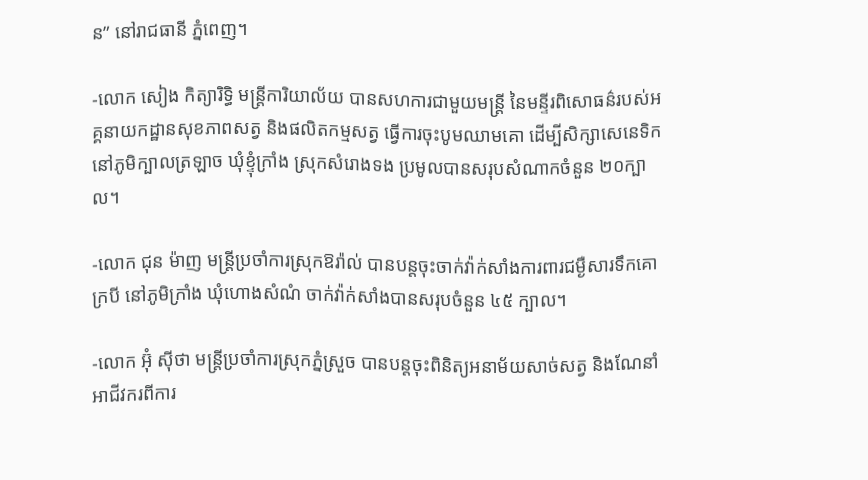ន” នៅរាជធានី ភ្នំពេញ។

-លោក សៀង កិត្យារិទ្ធិ មន្រ្តីការិយាល័យ បានសហការជាមួយមន្រ្តី នៃមន្ទីរពិសោធន៌របស់អគ្គនាយកដ្ឋានសុខភាពសត្វ និងផលិតកម្មសត្វ ធ្វើការចុះបូមឈាមគោ ដើម្បីសិក្សាសេនេទិកនៅភូមិក្បាលត្រឡាច ឃុំខ្ទុំក្រាំង ស្រុកសំរោងទង ប្រមូលបានសរុបសំណាកចំនួន ២០ក្បាល។

-លោក ជុន ម៉ាញ មន្រ្តីប្រចាំការស្រុកឱរ៉ាល់ បានបន្តចុះចាក់វ៉ាក់សាំងការពារជម្ងឺសារទឹកគោ ក្របី នៅភូមិក្រាំង ឃុំហោងសំណំ ចាក់វ៉ាក់សាំងបានសរុបចំនួន ៤៥ ក្បាល។

-លោក អ៊ុំ ស៊ីថា មន្រ្តីប្រចាំការស្រុកភ្នំស្រួច បានបន្តចុះពិនិត្យអនាម័យសាច់សត្វ និងណែនាំអាជីវករពីការ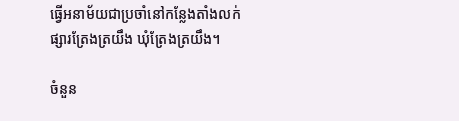ធ្វើអនាម័យជាប្រចាំនៅកន្លែងតាំងលក់ ផ្សារត្រែងត្រយឹង ឃុំត្រែងត្រយឹង។

ចំនួន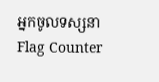អ្នកចូលទស្សនា
Flag Counter